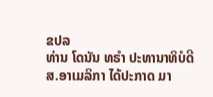ຂປລ
ທ່ານ ໂດນັນ ທຣຳ ປະທານາທິບໍດີ ສ.ອາເມລິກາ ໄດ້ປະກາດ ມາ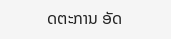ດຕະການ ອັດ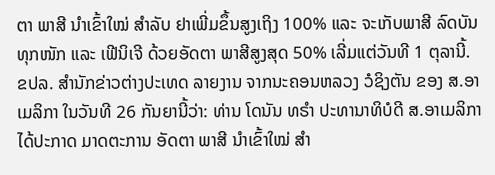ຕາ ພາສີ ນຳເຂົ້າໃໝ່ ສໍາລັບ ຢາເພີ່ມຂຶ້ນສູງເຖິງ 100% ແລະ ຈະເກັບພາສີ ລົດບັນທຸກໜັກ ແລະ ເຟີນິເຈີ ດ້ວຍອັດຕາ ພາສີສູງສຸດ 50% ເລີ່ມແຕ່ວັນທີ 1 ຕຸລານີ້.
ຂປລ. ສຳນັກຂ່າວຕ່າງປະເທດ ລາຍງານ ຈາກນະຄອນຫລວງ ວໍຊິງຕັນ ຂອງ ສ.ອາເມລິກາ ໃນວັນທີ 26 ກັນຍານີ້ວ່າ: ທ່ານ ໂດນັນ ທຣຳ ປະທານາທິບໍດີ ສ.ອາເມລິກາ ໄດ້ປະກາດ ມາດຕະການ ອັດຕາ ພາສີ ນຳເຂົ້າໃໝ່ ສໍາ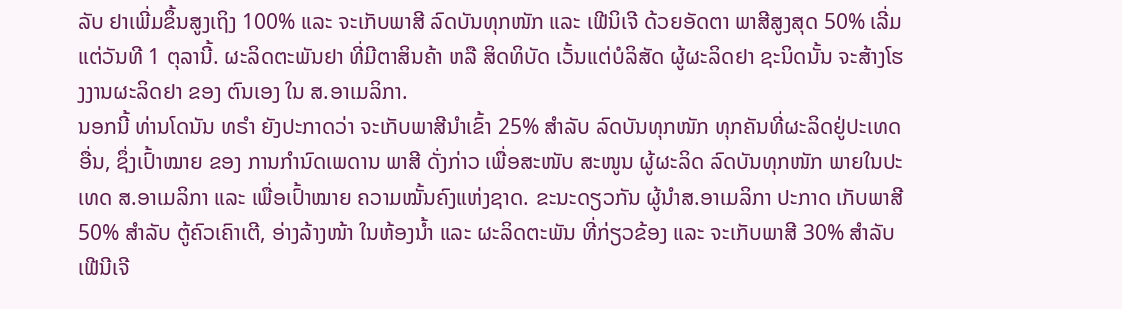ລັບ ຢາເພີ່ມຂຶ້ນສູງເຖິງ 100% ແລະ ຈະເກັບພາສີ ລົດບັນທຸກໜັກ ແລະ ເຟີນິເຈີ ດ້ວຍອັດຕາ ພາສີສູງສຸດ 50% ເລີ່ມແຕ່ວັນທີ 1 ຕຸລານີ້. ຜະລິດຕະພັນຢາ ທີ່ມີຕາສິນຄ້າ ຫລື ສິດທິບັດ ເວັ້ນແຕ່ບໍລິສັດ ຜູ້ຜະລິດຢາ ຊະນິດນັ້ນ ຈະສ້າງໂຮງງານຜະລິດຢາ ຂອງ ຕົນເອງ ໃນ ສ.ອາເມລິກາ.
ນອກນີ້ ທ່ານໂດນັນ ທຣຳ ຍັງປະກາດວ່າ ຈະເກັບພາສີນໍາເຂົ້າ 25% ສຳລັບ ລົດບັນທຸກໜັກ ທຸກຄັນທີ່ຜະລິດຢູ່ປະເທດອື່ນ, ຊຶ່ງເປົ້າໝາຍ ຂອງ ການກຳນົດເພດານ ພາສີ ດັ່ງກ່າວ ເພື່ອສະໜັບ ສະໜູນ ຜູ້ຜະລິດ ລົດບັນທຸກໜັກ ພາຍໃນປະເທດ ສ.ອາເມລິກາ ແລະ ເພື່ອເປົ້າໝາຍ ຄວາມໝັ້ນຄົງແຫ່ງຊາດ. ຂະນະດຽວກັນ ຜູ້ນຳສ.ອາເມລິກາ ປະກາດ ເກັບພາສີ 50% ສຳລັບ ຕູ້ຄົວເຄົາເຕີ, ອ່າງລ້າງໜ້າ ໃນຫ້ອງນໍ້າ ແລະ ຜະລິດຕະພັນ ທີ່ກ່ຽວຂ້ອງ ແລະ ຈະເກັບພາສີ 30% ສຳລັບ ເຟີນີເຈີ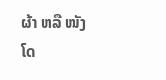ຜ້າ ຫລື ໜັງ ໂດ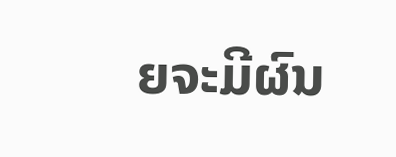ຍຈະມີຜົນ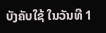ບັງຄັບໃຊ້ ໃນວັນທີ 1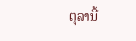ຕຸລານີ້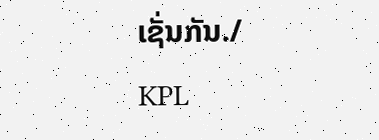ເຊັ່ນກັນ./
KPL